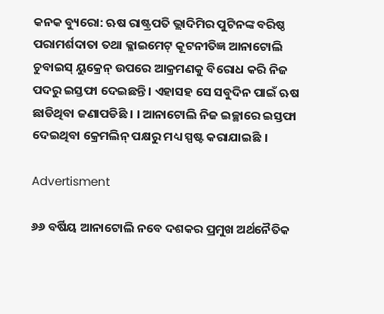କନକ ବ୍ୟୁରୋ: ଋଷ ରାଷ୍ଟ୍ରପତି ଭ୍ଲାଦିମିର ପୁଟିନଙ୍କ ବରିଷ୍ଠ ପରାମର୍ଶଦାତା ତଥା କ୍ଳାଇମେଟ୍ କୂଟନୀତିଜ୍ଞ ଆନାଟୋଲି ଚୁବାଇସ୍ ୟୁକ୍ରେନ୍ ଉପରେ ଆକ୍ରମଣକୁ ବିରୋଧ କରି ନିଜ ପଦରୁ ଇସ୍ତଫା ଦେଇଛନ୍ତି । ଏହାସହ ସେ ସବୁଦିନ ପାଇଁ ଋଷ ଛାଡିଥିବା ଜଣାପଡିଛି । । ଆନାଟୋଲି ନିଜ ଇଚ୍ଛାରେ ଇସ୍ତଫା ଦେଇଥିବା କ୍ରେମଲିନ୍ ପକ୍ଷରୁ ମଧ୍ୟ ସ୍ପଷ୍ଟ କରାଯାଇଛି ।

Advertisment

୬୬ ବର୍ଷିୟ ଆନାଟୋଲି ନବେ ଦଶକର ପ୍ରମୁଖ ଅର୍ଥନୈତିକ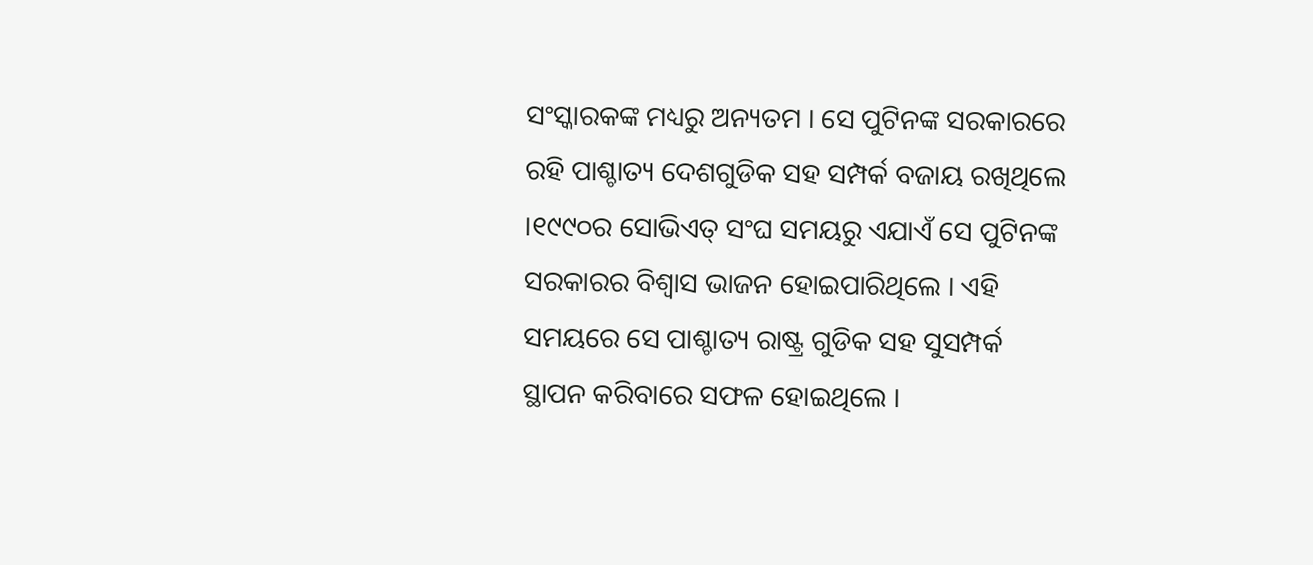ସଂସ୍କାରକଙ୍କ ମଧ୍ୟରୁ ଅନ୍ୟତମ । ସେ ପୁଟିନଙ୍କ ସରକାରରେ ରହି ପାଶ୍ଚାତ୍ୟ ଦେଶଗୁଡିକ ସହ ସମ୍ପର୍କ ବଜାୟ ରଖିଥିଲେ ।୧୯୯୦ର ସୋଭିଏତ୍ ସଂଘ ସମୟରୁ ଏଯାଏଁ ସେ ପୁଟିନଙ୍କ ସରକାରର ବିଶ୍ୱାସ ଭାଜନ ହୋଇପାରିଥିଲେ । ଏହି ସମୟରେ ସେ ପାଶ୍ଚାତ୍ୟ ରାଷ୍ଟ୍ର ଗୁଡିକ ସହ ସୁସମ୍ପର୍କ ସ୍ଥାପନ କରିବାରେ ସଫଳ ହୋଇଥିଲେ ।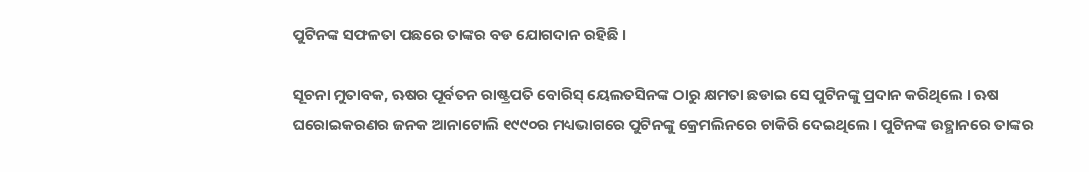ପୁଟିନଙ୍କ ସଫଳତା ପଛରେ ତାଙ୍କର ବଡ ଯୋଗଦାନ ରହିଛି ।

ସୂଚନା ମୁତାବକ, ଋଷର ପୂର୍ବତନ ରାଷ୍ଟ୍ରପତି ବୋରିସ୍ ୟେଲତସିନଙ୍କ ଠାରୁ କ୍ଷମତା ଛଡାଇ ସେ ପୁଟିନଙ୍କୁ ପ୍ରଦାନ କରିଥିଲେ । ଋଷ ଘରୋଇକରଣର ଜନକ ଆନାଟୋଲି ୧୯୯୦ର ମଧ୍ୟଭାଗରେ ପୁଟିନଙ୍କୁ କ୍ରେମଲିନରେ ଚାକିରି ଦେଇଥିଲେ । ପୁଟିନଙ୍କ ଉତ୍ଥାନରେ ତାଙ୍କର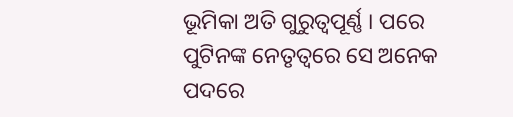ଭୂମିକା ଅତି ଗୁରୁତ୍ୱପୂର୍ଣ୍ଣ । ପରେ ପୁଟିନଙ୍କ ନେତୃତ୍ୱରେ ସେ ଅନେକ ପଦରେ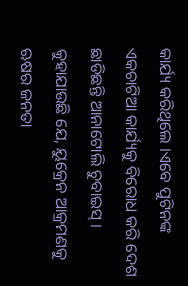କାର୍ଯ୍ୟ କରିଥିଲେ ।ଏବେ ପୁଟିନଙ୍କ ଏକଚାଟିଆ କାର୍ଯ୍ୟକୁ ବିରୋଧ କରି ଦେଶ ଛାଡିଛନ୍ତି ଆନାଟୋଲି ଚୁବାଇସ୍ । କୁହାଯାଉଛି ଯେ, ୟୁକ୍ରେନ ଆକ୍ରମଣକୁ ଋଷର ଜନତା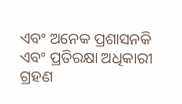ଏବଂ ଅନେକ ପ୍ରଶାସନକି ଏବଂ ପ୍ରତିରକ୍ଷା ଅଧିକାରୀ ଗ୍ରହଣ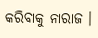କରିବାକୁ ନାରାଜ ।